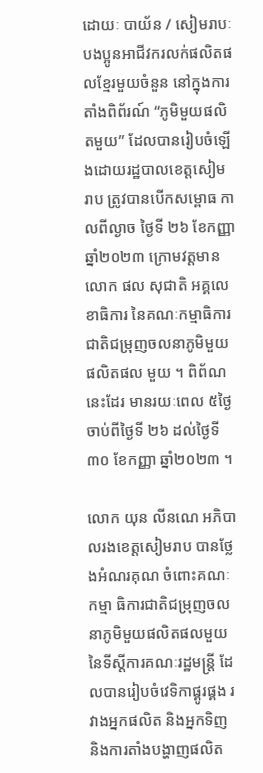ដោយៈ បាយ័ន / សៀមរាបៈ បងប្អូនអាជីវករលក់ផលិតផលខ្មែរមួយចំនួន នៅក្នុងការ តាំងពិព័រណ៍ “ភូមិមួយផលិតមួយ” ដែលបានរៀបចំឡើងដោយរដ្ឋបាលខេត្តសៀមរាប ត្រូវបានបើកសម្ពោធ កាលពីល្ងាច ថ្ងៃទី ២៦ ខែកញ្ញា ឆ្នាំ២០២៣ ក្រោមវត្តមានលោក ផល សុជាតិ អគ្គលេខាធិការ នៃគណៈកម្មាធិការជាតិជម្រុញចលនាភូមិមួយផលិតផល មួយ ។ ពិព័ណនេះដែរ មានរយៈពេល ៥ថ្ងៃ ចាប់ពីថ្ងៃទី ២៦ ដល់ថ្ងៃទី ៣០ ខែកញ្ញា ឆ្នាំ២០២៣ ។

លោក យុន លីនណេ អភិបាលរងខេត្តសៀមរាប បានថ្លែងអំណរគុណ ចំពោះគណៈកម្មា ធិការជាតិជម្រុញចលនាភូមិមួយផលិតផលមួយ នៃទីស្តីការគណៈរដ្ឋមន្ត្រី ដែលបានរៀបចំវេទិកាផ្គូរផ្គង រវាងអ្នកផលិត និងអ្នកទិញ និងការតាំងបង្ហាញផលិត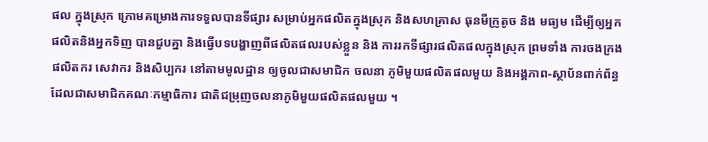ផល ក្នុងស្រុក ក្រោមគម្រោងការទទួលបានទីផ្សារ សម្រាប់អ្នកផលិតក្នុងស្រុក និងសហគ្រាស ធុនមីក្រូតូច និង មធ្យម ដើម្បីឲ្យអ្នកផលិតនិងអ្នកទិញ បានជួបគ្នា និងធ្វើបទបង្ហាញពីផលិតផលរបស់ខ្លួន និង ការរកទីផ្សារផលិតផលក្នុងស្រុក ព្រមទាំង ការចងក្រងផលិតករ សេវាករ និងសិប្បករ នៅតាមមូលដ្ឋាន ឲ្យចូលជាសមាជិក ចលនា ភូមិមួយផលិតផលមួយ និងអង្គភាព-ស្ថាប័នពាក់ព័ន្ធ ដែលជាសមាជិកគណៈកម្មាធិការ ជាតិជម្រុញចលនាភូមិមួយផលិតផលមួយ ។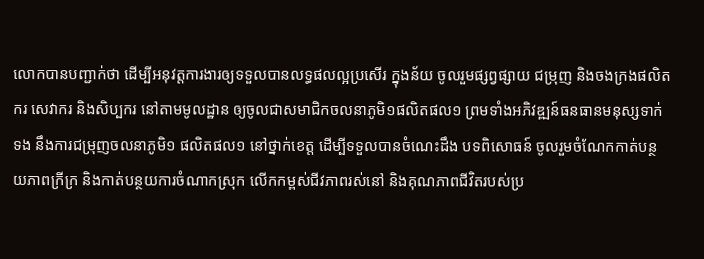លោកបានបញ្ជាក់ថា ដើម្បីអនុវត្តការងារឲ្យទទួលបានលទ្ធផលល្អប្រសើរ ក្នុងន័យ ចូលរួមផ្សព្វផ្សាយ ជម្រុញ និងចងក្រងផលិតករ សេវាករ និងសិប្បករ នៅតាមមូលដ្ឋាន ឲ្យចូលជាសមាជិកចលនាភូមិ១ផលិតផល១ ព្រមទាំងអភិវឌ្ឍន៍ធនធានមនុស្សទាក់ទង នឹងការជម្រុញចលនាភូមិ១ ផលិតផល១ នៅថ្នាក់ខេត្ត ដើម្បីទទួលបានចំណេះដឹង បទពិសោធន៍ ចូលរួមចំណែកកាត់បន្ថយភាពក្រីក្រ និងកាត់បន្ថយការចំណាកស្រុក លើកកម្ពស់ជីវភាពរស់នៅ និងគុណភាពជីវិតរបស់ប្រ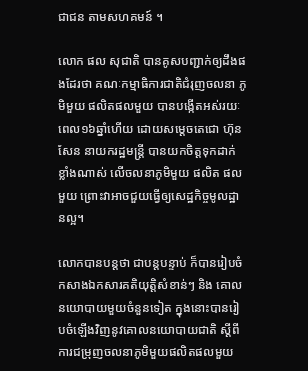ជាជន តាមសហគមន៍ ។

លោក ផល សុជាតិ បានគូសបញ្ជាក់ឲ្យដឹងផងដែរថា គណៈកម្មាធិការជាតិជំរុញចលនា ភូមិមួយ ផលិតផលមួយ បានបង្កើតអស់រយៈពេល១៦ឆ្នាំហើយ ដោយសម្តេចតេជោ ហ៊ុន សែន នាយករដ្ឋមន្ត្រី បានយកចិត្តទុកដាក់ខ្លាំងណាស់ លើចលនាភូមិមួយ ផលិត ផលមួយ ព្រោះវាអាចជួយធ្វើឲ្យសេដ្ឋកិច្ចមូលដ្ឋានល្អ។

លោកបានបន្តថា ជាបន្តបន្ទាប់ ក៏បានរៀបចំកសាងឯកសារគតិយុត្តិសំខាន់ៗ និង គោលនយោបាយមួយចំនួនទៀត ក្នុងនោះបានរៀបចំឡើងវិញនូវគោលនយោបាយជាតិ ស្តីពីការជម្រុញចលនាភូមិមួយផលិតផលមួយ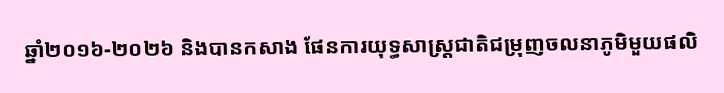ឆ្នាំ២០១៦-២០២៦ និងបានកសាង ផែនការយុទ្ធសាស្ត្រជាតិជម្រុញចលនាភូមិមួយផលិ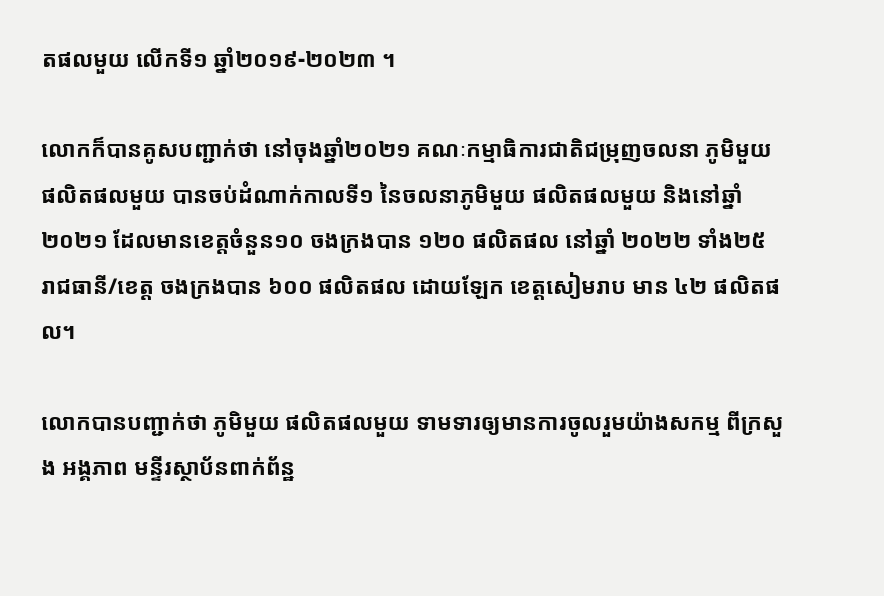តផលមួយ លើកទី១ ឆ្នាំ២០១៩-២០២៣ ។

លោកក៏បានគូសបញ្ជាក់ថា នៅចុងឆ្នាំ២០២១ គណៈកម្មាធិការជាតិជម្រុញចលនា ភូមិមួយ ផលិតផលមួយ បានចប់ដំណាក់កាលទី១ នៃចលនាភូមិមួយ ផលិតផលមួយ និងនៅឆ្នាំ២០២១ ដែលមានខេត្តចំនួន១០ ចងក្រងបាន ១២០ ផលិតផល នៅឆ្នាំ ២០២២ ទាំង២៥ រាជធានី/ខេត្ត ចងក្រងបាន ៦០០ ផលិតផល ដោយឡែក ខេត្តសៀមរាប មាន ៤២ ផលិតផល។

លោកបានបញ្ជាក់ថា ភូមិមួយ ផលិតផលមួយ ទាមទារឲ្យមានការចូលរួមយ៉ាងសកម្ម ពីក្រសួង អង្គភាព មន្ទីរស្ថាប័នពាក់ព័ន្ឋ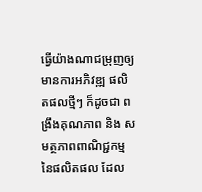ធ្វើយ៉ាងណាជម្រុញឲ្យមានការអភិវឌ្ឍ ផលិតផលថ្មីៗ ក៏ដូចជា ពង្រឹងគុណភាព និង សមត្ថភាពពាណិជ្ជកម្មនៃផលិតផល ដែល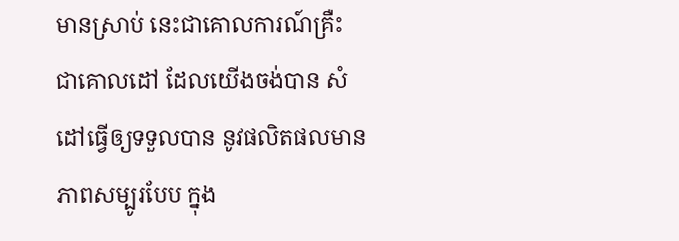មានស្រាប់ នេះជាគោលការណ៍គ្រឺះ ជាគោលដៅ ដែលយើងចង់បាន សំដៅធ្វើឲ្យទទួលបាន នូវផលិតផលមានភាពសម្បូរបែប ក្នុង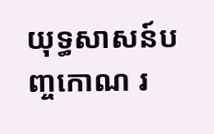យុទ្ធសាសន៍បញ្ចកោណ រ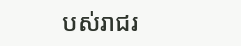បស់រាជរ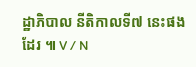ដ្ឋាភិបាល នីតិកាលទី៧ នេះផងដែរ ៕ V / N